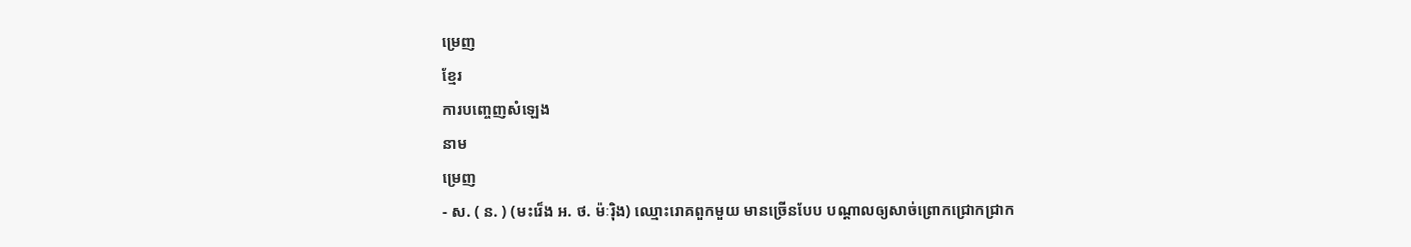ម្រេញ
ខ្មែរ
ការបញ្ចេញសំឡេង
នាម
ម្រេញ
- ស. ( ន. ) (មះរេ៏ង អ. ថ. ម៉ៈរ៉ិង) ឈ្មោះរោគពួកមួយ មានច្រើនបែប បណ្ដាលឲ្យសាច់ព្រោកជ្រោកជ្រាក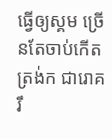ធ្វើឲ្យស្គម ច្រើនតែចាប់កើតត្រង់ក ជារោគរឹ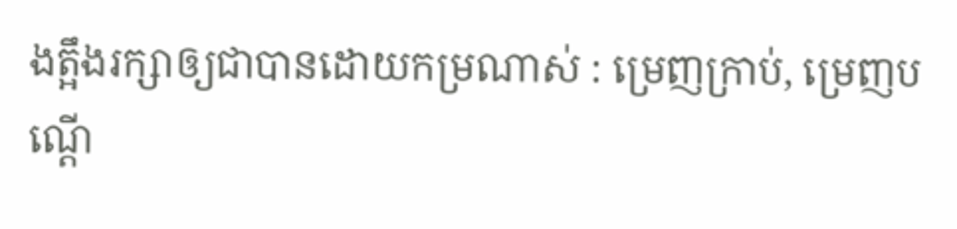ងត្អឹងរក្សាឲ្យជាបានដោយកម្រណាស់ : ម្រេញក្រាប់, ម្រេញបណ្ដើ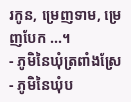រកូន, ម្រេញទាម, ម្រេញបែក ...។
- ភូមិនៃឃុំត្រពាំងស្រែ
- ភូមិនៃឃុំប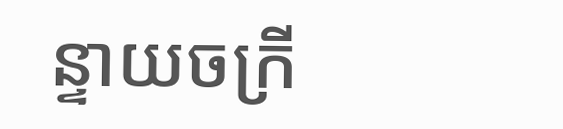ន្ទាយចក្រី